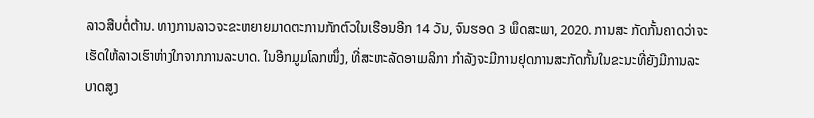ລາວສືບຕໍ່ຕ້ານ. ທາງການລາວຈະຂະຫຍາຍມາດຕະການກັກຕົວໃນເຮືອນອີກ 14 ວັນ, ຈົນຮອດ 3 ພຶດສະພາ, 2020. ການສະ ກັດກັ້ນຄາດວ່າຈະເຮັດໃຫ້ລາວເຮົາຫ່າງໃກຈາກການລະບາດ. ໃນອີກມູມໂລກໜຶ່ງ, ທີ່ສະຫະລັດອາເມລິກາ ກຳລັງຈະມີການຢຸດການສະກັດກັ້ນໃນຂະນະທີ່ຍັງມີການລະບາດສູງ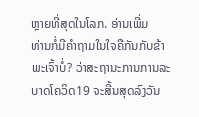ຫຼາຍທີ່ສຸດໃນໂລກ. ອ່ານເພີ່ມ
ທ່ານກໍ່ມີຄຳຖາມໃນໃຈຄືກັນກັບຂ້າພະເຈົ້າບໍ່? ວ່າສະຖານະການການລະບາດໂຄວິດ19 ຈະສີ້ນສຸດລົງວັນ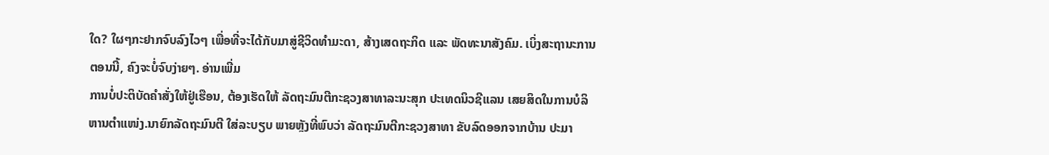ໃດ? ໃຜໆກະຢາກຈົບລົງໄວໆ ເພື່ອທີ່ຈະໄດ້ກັບມາສູ່ຊີວິດທຳມະດາ, ສ້າງເສດຖະກິດ ແລະ ພັດທະນາສັງຄົມ. ເບິ່ງສະຖານະການຕອນນີ້, ຄົງຈະບໍ່ຈົບງ່າຍໆ. ອ່ານເພີ່ມ
ການບໍ່ປະຕິບັດຄຳສັ່ງໃຫ້ຢູ່ເຮືອນ, ຕ້ອງເຮັດໃຫ້ ລັດຖະມົນຕີກະຊວງສາທາລະນະສຸກ ປະເທດນິວຊີແລນ ເສຍສິດໃນການບໍລິຫານຕຳແໜ່ງ.ນາຍົກລັດຖະມົນຕີ ໃສ່ລະບຽບ ພາຍຫຼັງທີ່ພົບວ່າ ລັດຖະມົນຕີກະຊວງສາທາ ຂັບລົດອອກຈາກບ້ານ ປະມາ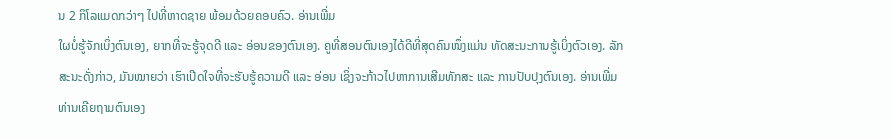ນ 2 ກິໂລແມດກວ່າໆ ໄປທີ່ຫາດຊາຍ ພ້ອມດ້ວຍຄອບຄົວ. ອ່ານເພີ່ມ
ໃຜບໍ່ຮູ້ຈັກເບິ່ງຕົນເອງ, ຍາກທີ່ຈະຮູ້ຈຸດດີ ແລະ ອ່ອນຂອງຕົນເອງ. ຄູທີ່ສອນຕົນເອງໄດ້ດີທີ່ສຸດຄົນໜຶ່ງແມ່ນ ທັດສະນະການຮູ້ເບິ່ງຕົວເອງ. ລັກສະນະດັ່ງກ່າວ, ມັນໝາຍວ່າ ເຮົາເປີດໃຈທີ່ຈະຮັບຮູ້ຄວາມດີ ແລະ ອ່ອນ ເຊິ່ງຈະກ້າວໄປຫາການເສີມທັກສະ ແລະ ການປັບປຸງຕົນເອງ. ອ່ານເພີ່ມ
ທ່ານເຄີຍຖາມຕົນເອງ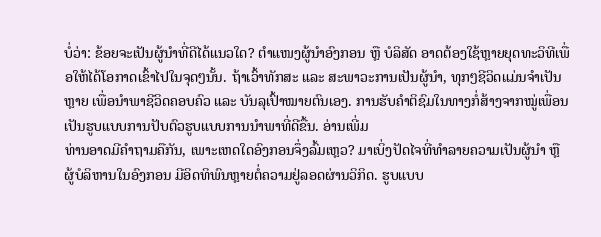ບໍ່ວ່າ: ຂ້ອຍຈະເປັນຜູ້ນໍາທີ່ດີໄດ້ແນວໃດ? ຕໍາແໜງຜູ້ນຳອົງກອນ ຫຼື ບໍລິສັດ ອາດຕ້ອງໃຊ້ຫຼາຍຍຸດທະວິທີເພື່ອໃຫ້ໄດ້ໂອກາດເຂົ້າໄປໃນຈຸດໆນັ້ນ. ຖ້າເວົ້າທັກສະ ແລະ ສະພາວະການເປັນຜູ້ນຳ, ທຸກໆຊີວິດແມ່ນຈຳເປັນຫຼາຍ ເພື່ອນຳພາຊີວິດຄອບຄົວ ແລະ ບັນລຸເປົ້າໝາຍຕົນເອງ. ການຮັບຄຳຕິຊົມໃນທາງກໍ່ສ້າງຈາກໝູ່ເພື່ອນ ເປັນຮູບແບບການປັບຕົວຮູບແບບການນຳພາທີ່ດີຂື້ນ. ອ່ານເພີ່ມ
ທ່ານອາດມີຄຳຖາມຄືກັນ, ເພາະເຫດໃດອົງກອນຈຶ່ງລົ້ມເຫຼວ? ມາເບິ່ງປັດໄຈທີ່ທໍາລາຍຄວາມເປັນຜູ້ນໍາ ຫຼື ຜູ້ບໍລິຫານໃນອົງກອນ ມີອິດທິພົນຫຼາຍຕໍ່ຄວາມຢູ່ລອດຜ່ານວິກິດ. ຮູບແບບ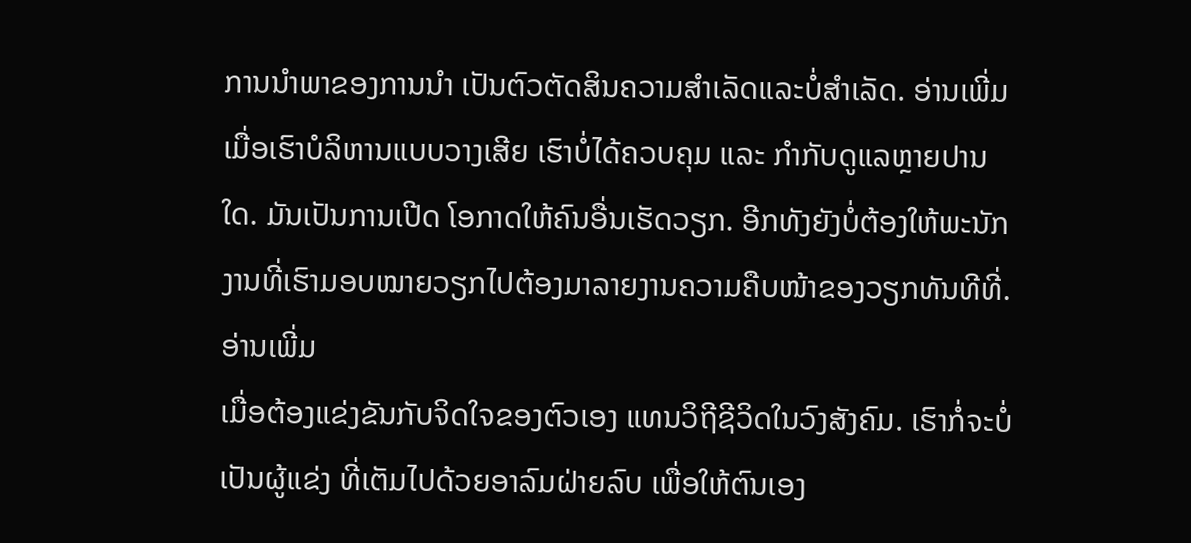ການນຳພາຂອງການນຳ ເປັນຕົວຕັດສິນຄວາມສຳເລັດແລະບໍ່ສຳເລັດ. ອ່ານເພີ່ມ
ເມື່ອເຮົາບໍລິຫານແບບວາງເສີຍ ເຮົາບໍ່ໄດ້ຄວບຄຸມ ແລະ ກໍາກັບດູແລຫຼາຍປານໃດ. ມັນເປັນການເປີດ ໂອກາດໃຫ້ຄົນອື່ນເຮັດວຽກ. ອີກທັງຍັງບໍ່ຕ້ອງໃຫ້ພະນັກງານທີ່ເຮົາມອບໝາຍວຽກໄປຕ້ອງມາລາຍງານຄວາມຄືບໜ້າຂອງວຽກທັນທີທີ່. ອ່ານເພີ່ມ
ເມື່ອຕ້ອງແຂ່ງຂັນກັບຈິດໃຈຂອງຕົວເອງ ແທນວິຖີຊີວິດໃນວົງສັງຄົມ. ເຮົາກໍ່ຈະບໍ່ເປັນຜູ້ແຂ່ງ ທີ່ເຕັມໄປດ້ວຍອາລົມຝ່າຍລົບ ເພື່ອໃຫ້ຕົນເອງ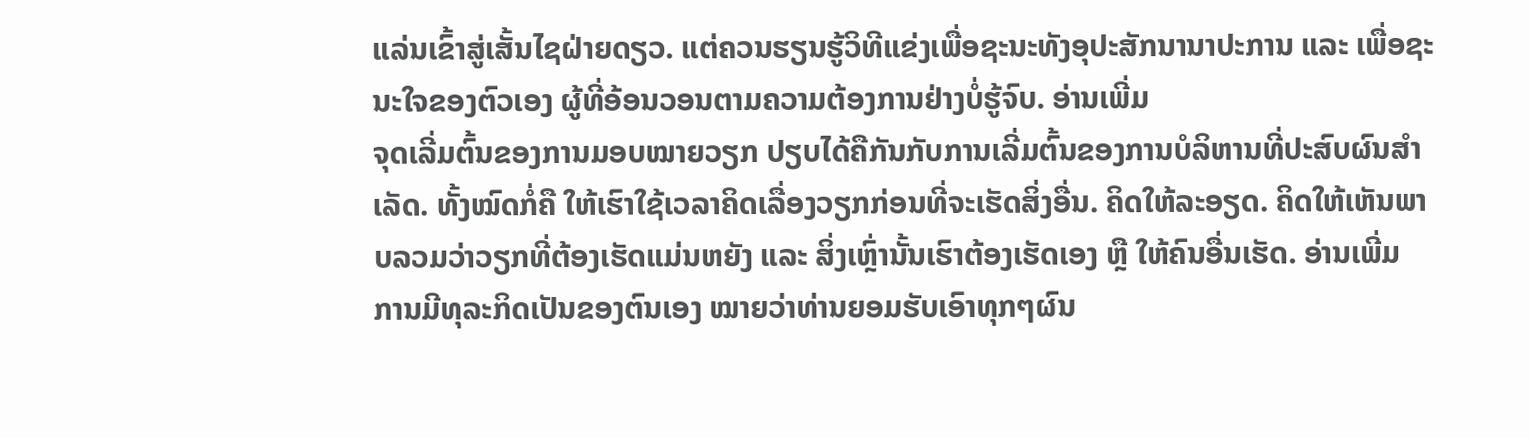ແລ່ນເຂົ້າສູ່ເສັ້ນໄຊຝ່າຍດຽວ. ແຕ່ຄວນຮຽນຮູ້ວິທີແຂ່ງເພື່ອຊະນະທັງອຸປະສັກນານາປະການ ແລະ ເພື່ອຊະນະໃຈຂອງຕົວເອງ ຜູ້ທີ່ອ້ອນວອນຕາມຄວາມຕ້ອງການຢ່າງບໍ່ຮູ້ຈົບ. ອ່ານເພີ່ມ
ຈຸດເລີ່ມຕົ້ນຂອງການມອບໝາຍວຽກ ປຽບໄດ້ຄືກັນກັບການເລີ່ມຕົ້ນຂອງການບໍລິຫານທີ່ປະສົບຜົນສໍາເລັດ. ທັ້ງໝົດກໍ່ຄື ໃຫ້ເຮົາໃຊ້ເວລາຄິດເລື່ອງວຽກກ່ອນທີ່ຈະເຮັດສິ່ງອື່ນ. ຄິດໃຫ້ລະອຽດ. ຄິດໃຫ້ເຫັນພາບລວມວ່າວຽກທີ່ຕ້ອງເຮັດແມ່ນຫຍັງ ແລະ ສິ່ງເຫຼົ່ານັ້ນເຮົາຕ້ອງເຮັດເອງ ຫຼື ໃຫ້ຄົນອື່ນເຮັດ. ອ່ານເພີ່ມ
ການມີທຸລະກິດເປັນຂອງຕົນເອງ ໝາຍວ່າທ່ານຍອມຮັບເອົາທຸກໆຜົນ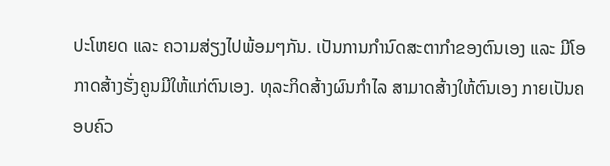ປະໂຫຍດ ແລະ ຄວາມສ່ຽງໄປພ້ອມໆກັນ. ເປັນການກຳນົດສະຕາກຳຂອງຕົນເອງ ແລະ ມີໂອກາດສ້າງຮັ່ງຄູນມີໃຫ້ແກ່ຕົນເອງ. ທຸລະກິດສ້າງຜົນກຳໄລ ສາມາດສ້າງໃຫ້ຕົນເອງ ກາຍເປັນຄອບຄົວ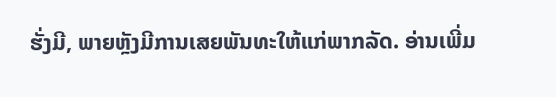ຮັ່ງມີ, ພາຍຫຼັງມີການເສຍພັນທະໃຫ້ແກ່ພາກລັດ. ອ່ານເພີ່ມ